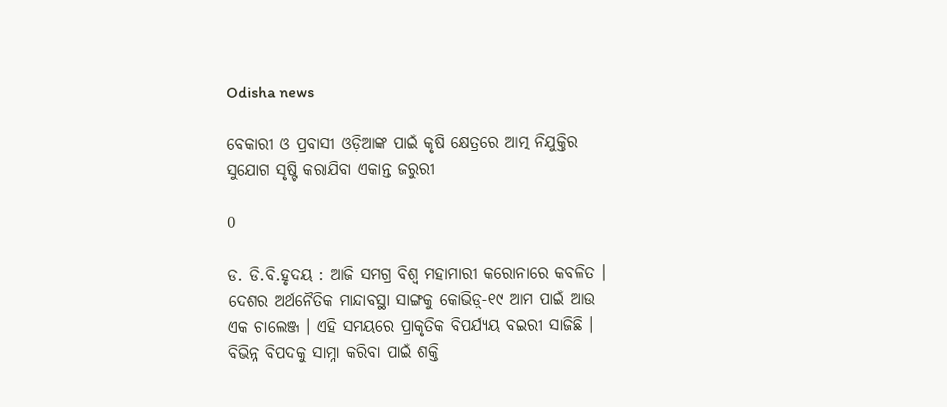Odisha news

ବେକାରୀ ଓ ପ୍ରବାସୀ ଓଡ଼ିଆଙ୍କ ପାଇଁ କୃଷି କ୍ଷେତ୍ରରେ ଆତ୍ମ ନିଯୁକ୍ତିର ସୁଯୋଗ ସୃଷ୍ଟି କରାଯିବା ଏକାନ୍ତ ଜରୁରୀ

0

ଡ. ଡି.ବି.ହୃଦୟ : ଆଜି ସମଗ୍ର ବିଶ୍ୱ ମହାମାରୀ କରୋନାରେ କବଳିତ । ଦେଶର ଅର୍ଥନୈତିକ ମାନ୍ଦାବସ୍ଥା ସାଙ୍ଗକୁ କୋଭିଡ଼୍-୧୯ ଆମ ପାଇଁ ଆଉ ଏକ ଚାଲେଞ୍ଜ । ଏହି ସମୟରେ ପ୍ରାକୃତିକ ବିପର୍ଯ୍ୟୟ ବଇରୀ ସାଜିଛି । ବିଭିନ୍ନ ବିପଦକୁ ସାମ୍ନା କରିବା ପାଇଁ ଶକ୍ତି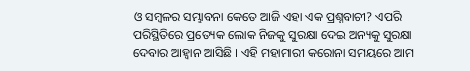ଓ ସମ୍ବଳର ସମ୍ଭାବନା କେତେ ଆଜି ଏହା ଏକ ପ୍ରଶ୍ନବାଚୀ? ଏପରି ପରିସ୍ଥିତିରେ ପ୍ରତ୍ୟେକ ଲୋକ ନିଜକୁ ସୁରକ୍ଷା ଦେଇ ଅନ୍ୟକୁ ସୁରକ୍ଷା ଦେବାର ଆହ୍ୱାନ ଆସିଛି । ଏହି ମହାମାରୀ କରୋନା ସମୟରେ ଆମ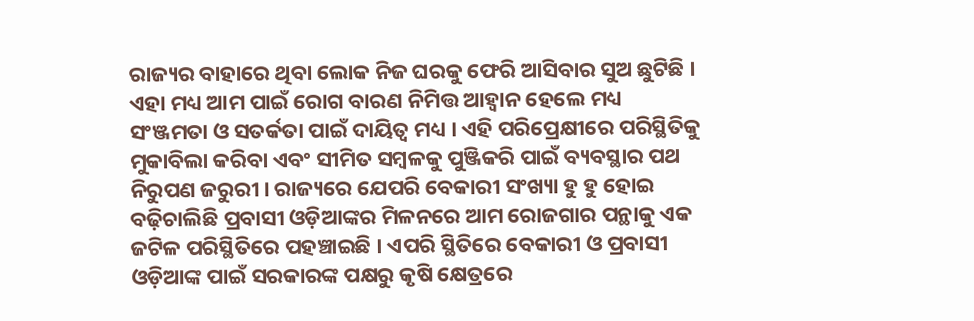ରାଜ୍ୟର ବାହାରେ ଥିବା ଲୋକ ନିଜ ଘରକୁ ଫେରି ଆସିବାର ସୁଅ ଛୁଟିଛି । ଏହା ମଧ୍ୟ ଆମ ପାଇଁ ରୋଗ ବାରଣ ନିମିତ୍ତ ଆହ୍ୱାନ ହେଲେ ମଧ୍ୟ ସଂଞ୍ଜମତା ଓ ସତର୍କତା ପାଇଁ ଦାୟିତ୍ୱ ମଧ୍ୟ । ଏହି ପରିପ୍ରେକ୍ଷୀରେ ପରିସ୍ଥିତିକୁ ମୁକାବିଲା କରିବା ଏବଂ ସୀମିତ ସମ୍ବଳକୁ ପୁଞ୍ଜିକରି ପାଇଁ ବ୍ୟବସ୍ଥାର ପଥ ନିରୁପଣ ଜରୁରୀ । ରାଜ୍ୟରେ ଯେପରି ବେକାରୀ ସଂଖ୍ୟା ହୁ ହୁ ହୋଇ ବଢ଼ିଚାଲିଛି ପ୍ରବାସୀ ଓଡ଼ିଆଙ୍କର ମିଳନରେ ଆମ ରୋଜଗାର ପନ୍ଥାକୁ ଏକ ଜଟିଳ ପରିସ୍ଥିତିରେ ପହଞ୍ଚାଇଛି । ଏପରି ସ୍ଥିତିରେ ବେକାରୀ ଓ ପ୍ରବାସୀ ଓଡ଼ିଆଙ୍କ ପାଇଁ ସରକାରଙ୍କ ପକ୍ଷରୁ କୃଷି କ୍ଷେତ୍ରରେ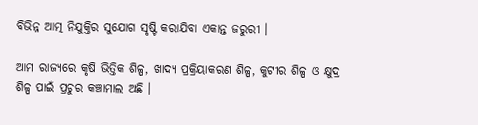ବିଭିନ୍ନ ଆତ୍ମ ନିଯୁକ୍ତିର ସୁଯୋଗ ସୃଷ୍ଟି କରାଯିବା ଏକାନ୍ତ ଜରୁରୀ ।

ଆମ ରାଜ୍ୟରେ କୃଷି ଭିତ୍ତିକ ଶିଳ୍ପ, ଖାଦ୍ୟ ପ୍ରକ୍ରିୟାକରଣ ଶିଳ୍ପ, କୁଟୀର ଶିଳ୍ପ ଓ କ୍ଷୁଦ୍ର ଶିଳ୍ପ ପାଇଁ ପ୍ରଚୁର କଞ୍ଚାମାଲ ଅଛି ।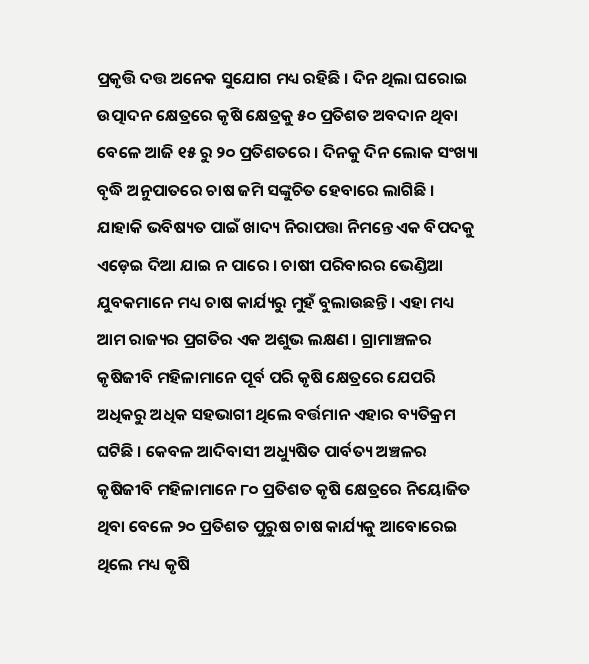ପ୍ରକୃତ୍ତି ଦତ୍ତ ଅନେକ ସୁଯୋଗ ମଧ୍ୟ ରହିଛି । ଦିନ ଥିଲା ଘରୋଇ ଉତ୍ପାଦନ କ୍ଷେତ୍ରରେ କୃଷି କ୍ଷେତ୍ରକୁ ୫୦ ପ୍ରତିଶତ ଅବଦାନ ଥିବା ବେଳେ ଆଜି ୧୫ ରୁ ୨୦ ପ୍ରତିଶତରେ । ଦିନକୁ ଦିନ ଲୋକ ସଂଖ୍ୟା ବୃଦ୍ଧି ଅନୁପାତରେ ଚାଷ ଜମି ସଙ୍କୁଚିତ ହେବାରେ ଲାଗିଛି । ଯାହାକି ଭବିଷ୍ୟତ ପାଇଁ ଖାଦ୍ୟ ନିରାପତ୍ତା ନିମନ୍ତେ ଏକ ବିପଦକୁ ଏଡ଼େଇ ଦିଆ ଯାଇ ନ ପାରେ । ଚାଷୀ ପରିବାରର ଭେଣ୍ଡିଆ ଯୁବକମାନେ ମଧ୍ୟ ଚାଷ କାର୍ଯ୍ୟରୁ ମୁହଁ ବୁଲାଉଛନ୍ତି । ଏହା ମଧ୍ୟ ଆମ ରାଜ୍ୟର ପ୍ରଗତିର ଏକ ଅଶୁଭ ଲକ୍ଷଣ । ଗ୍ରାମାଞ୍ଚଳର କୃଷିଜୀବି ମହିଳାମାନେ ପୂର୍ବ ପରି କୃଷି କ୍ଷେତ୍ରରେ ଯେପରି ଅଧିକରୁ ଅଧିକ ସହଭାଗୀ ଥିଲେ ବର୍ତ୍ତମାନ ଏହାର ବ୍ୟତିକ୍ରମ ଘଟିଛି । କେବଳ ଆଦିବାସୀ ଅଧ୍ୟୁଷିତ ପାର୍ବତ୍ୟ ଅଞ୍ଚଳର କୃଷିଜୀବି ମହିଳାମାନେ ୮୦ ପ୍ରତିଶତ କୃଷି କ୍ଷେତ୍ରରେ ନିୟୋଜିତ ଥିବା ବେଳେ ୨୦ ପ୍ରତିଶତ ପୁରୁଷ ଚାଷ କାର୍ଯ୍ୟକୁ ଆବୋରେଇ ଥିଲେ ମଧ୍ୟ କୃଷି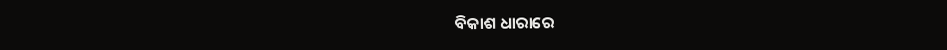ବିକାଶ ଧାରାରେ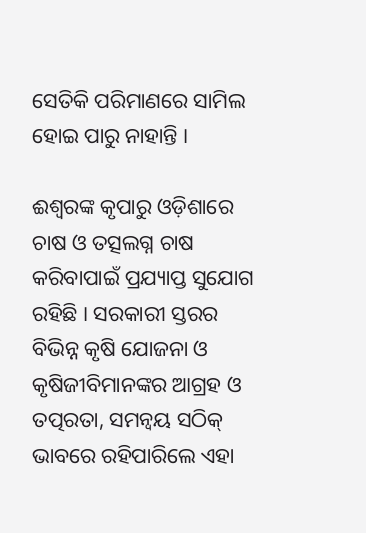ସେତିକି ପରିମାଣରେ ସାମିଲ ହୋଇ ପାରୁ ନାହାନ୍ତି ।

ଈଶ୍ୱରଙ୍କ କୃପାରୁ ଓଡ଼ିଶାରେ ଚାଷ ଓ ତତ୍ସଲଗ୍ନ ଚାଷ କରିବାପାଇଁ ପ୍ରଯ୍ୟାପ୍ତ ସୁଯୋଗ ରହିଛି । ସରକାରୀ ସ୍ତରର ବିଭିନ୍ନ କୃଷି ଯୋଜନା ଓ କୃଷିଜୀବିମାନଙ୍କର ଆଗ୍ରହ ଓ ତତ୍ପରତା, ସମନ୍ୱୟ ସଠିକ୍ ଭାବରେ ରହିପାରିଲେ ଏହା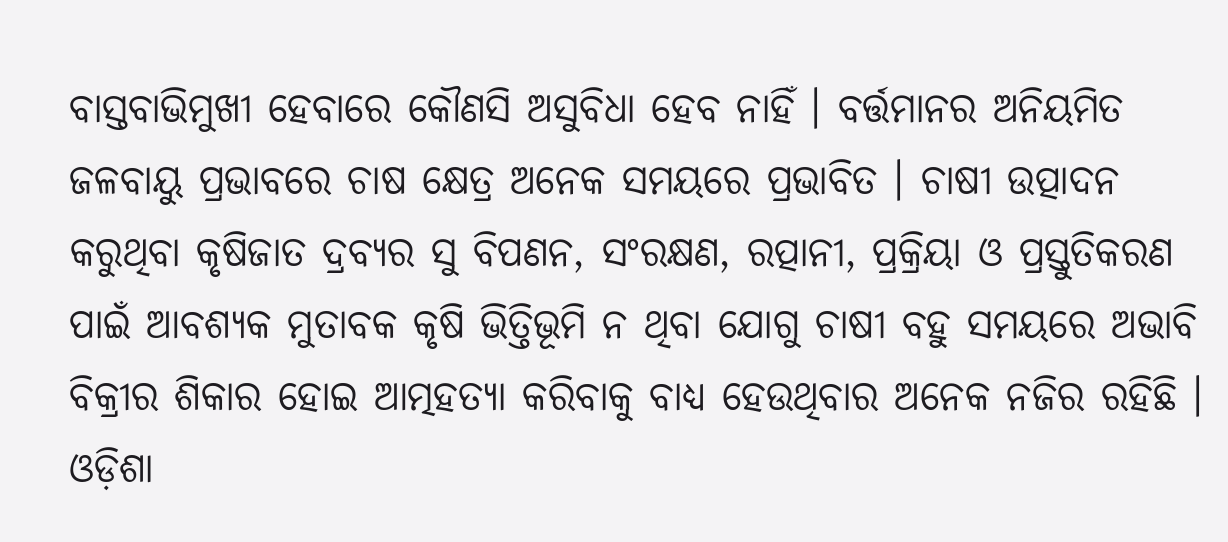ବାସ୍ତବାଭିମୁଖୀ ହେବାରେ କୌଣସି ଅସୁବିଧା ହେବ ନାହିଁ । ବର୍ତ୍ତମାନର ଅନିୟମିତ ଜଳବାୟୁ ପ୍ରଭାବରେ ଚାଷ କ୍ଷେତ୍ର ଅନେକ ସମୟରେ ପ୍ରଭାବିତ । ଚାଷୀ ଉତ୍ପାଦନ କରୁଥିବା କୃଷିଜାତ ଦ୍ରବ୍ୟର ସୁ ବିପଣନ, ସଂରକ୍ଷଣ, ରତ୍ପାନୀ, ପ୍ରକ୍ରିୟା ଓ ପ୍ରସ୍ତୁତିକରଣ ପାଇଁ ଆବଶ୍ୟକ ମୁତାବକ କୃଷି ଭିତ୍ତିଭୂମି ନ ଥିବା ଯୋଗୁ ଚାଷୀ ବହୁ ସମୟରେ ଅଭାବି ବିକ୍ରୀର ଶିକାର ହୋଇ ଆତ୍ମହତ୍ୟା କରିବାକୁ ବାଧ୍ୟ ହେଉଥିବାର ଅନେକ ନଜିର ରହିଛି । ଓଡ଼ିଶା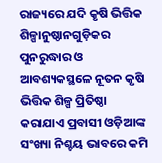ରାଜ୍ୟରେ ଯଦି କୃଷି ଭିତ୍ତିକ ଶିଳ୍ପାନୁଷ୍ଠାନଗୁଡ଼ିକର ପୁନରୁଦ୍ଧାର ଓ ଆବଶ୍ୟକସ୍ଥଳେ ନୂତନ କୃଷି ଭିତ୍ତିକ ଶିଳ୍ପ ପ୍ରିତିଷ୍ଠା କରାଯାଏ ପ୍ରବାସୀ ଓଡ଼ିଆଙ୍କ ସଂଖ୍ୟା ନିଶ୍ଚୟ ଭାବରେ କମି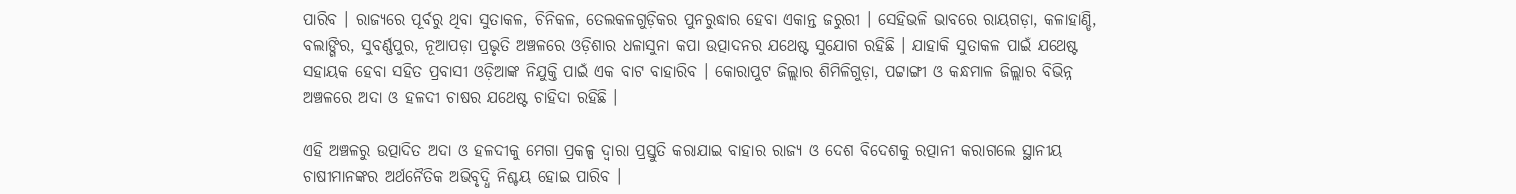ପାରିବ । ରାଜ୍ୟରେ ପୂର୍ବରୁ ଥିବା ସୁତାକଳ, ଚିନିକଳ, ତେଲକଳଗୁଡ଼ିକର ପୁନରୁଦ୍ଧାର ହେବା ଏକାନ୍ତ ଜରୁରୀ । ସେହିଭଳି ଭାବରେ ରାୟଗଡ଼ା, କଳାହାଣ୍ଡି, ବଲାଙ୍ଗିର, ସୁବର୍ଣ୍ଣପୁର, ନୂଆପଡ଼ା ପ୍ରଭୃତି ଅଞ୍ଚଳରେ ଓଡ଼ିଶାର ଧଳାସୁନା କପା ଉତ୍ପାଦନର ଯଥେଷ୍ଟ ସୁଯୋଗ ରହିଛି । ଯାହାକି ସୁତାକଳ ପାଇଁ ଯଥେଷ୍ଟ ସହାୟକ ହେବା ସହିତ ପ୍ରବାସୀ ଓଡ଼ିଆଙ୍କ ନିଯୁକ୍ତି ପାଇଁ ଏକ ବାଟ ବାହାରିବ । କୋରାପୁଟ ଜିଲ୍ଲାର ଶିମିଳିଗୁଡ଼ା, ପଟ୍ଟାଙ୍ଗୀ ଓ କନ୍ଧମାଳ ଜିଲ୍ଲାର ବିଭିନ୍ନ ଅଞ୍ଚଳରେ ଅଦା ଓ ହଳଦୀ ଚାଷର ଯଥେଷ୍ଟ ଚାହିଦା ରହିଛି ।

ଏହି ଅଞ୍ଚଳରୁ ଉତ୍ପାଦିତ ଅଦା ଓ ହଳଦୀକୁ ମେଗା ପ୍ରକଳ୍ପ ଦ୍ୱାରା ପ୍ରସ୍ତୁତି କରାଯାଇ ବାହାର ରାଜ୍ୟ ଓ ଦେଶ ବିଦେଶକୁ ରତ୍ପାନୀ କରାଗଲେ ସ୍ଥାନୀୟ ଚାଷୀମାନଙ୍କର ଅର୍ଥନୈତିକ ଅଭିବୃଦ୍ଧି ନିଶ୍ଚୟ ହୋଇ ପାରିବ ।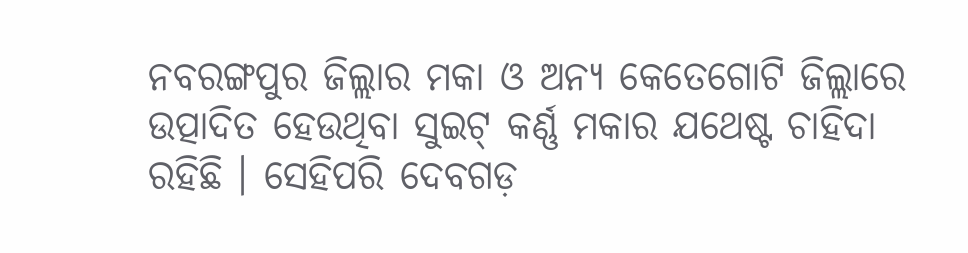ନବରଙ୍ଗପୁର ଜିଲ୍ଲାର ମକା ଓ ଅନ୍ୟ କେତେଗୋଟି ଜିଲ୍ଲାରେ ଉତ୍ପାଦିତ ହେଉଥିବା ସୁଇଟ୍ କର୍ଣ୍ଣ ମକାର ଯଥେଷ୍ଟ ଚାହିଦା ରହିଛି । ସେହିପରି ଦେବଗଡ଼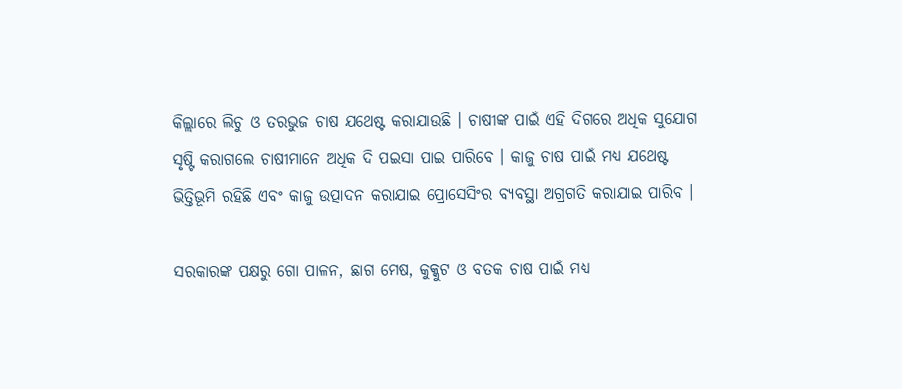କିଲ୍ଲାରେ ଲିଚୁ ଓ ତରଭୁଜ ଚାଷ ଯଥେଷ୍ଟ କରାଯାଉଛି । ଚାଷୀଙ୍କ ପାଇଁ ଏହି ଦିଗରେ ଅଧିକ ସୁଯୋଗ ସୃଷ୍ଟି କରାଗଲେ ଚାଷୀମାନେ ଅଧିକ ଦି ପଇସା ପାଇ ପାରିବେ । କାଜୁ ଚାଷ ପାଇଁ ମଧ୍ୟ ଯଥେଷ୍ଟ ଭିତ୍ତିଭୂମି ରହିଛି ଏବଂ କାଜୁ ଉତ୍ପାଦନ କରାଯାଇ ପ୍ରୋସେସିଂର ବ୍ୟବସ୍ଥା ଅଗ୍ରଗତି କରାଯାଇ ପାରିବ ।

ସରକାରଙ୍କ ପକ୍ଷରୁ ଗୋ ପାଳନ, ଛାଗ ମେଷ, କୁକ୍କୁଟ ଓ ବତକ ଚାଷ ପାଇଁ ମଧ୍ୟ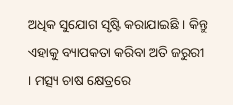ଅଧିକ ସୁଯୋଗ ସୃଷ୍ଟି କରାଯାଇଛି । କିନ୍ତୁ ଏହାକୁ ବ୍ୟାପକତା କରିବା ଅତି ଜରୁରୀ । ମତ୍ସ୍ୟ ଚାଷ କ୍ଷେତ୍ରରେ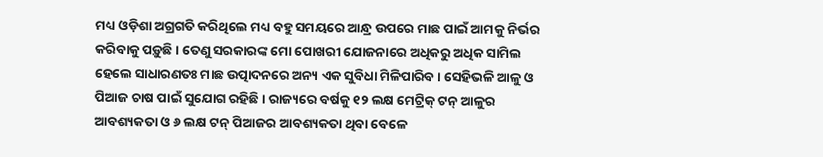ମଧ୍ୟ ଓଡ଼ିଶା ଅଗ୍ରଗତି କରିଥିଲେ ମଧ୍ୟ ବହୁ ସମୟରେ ଆନ୍ଧ୍ର ଉପରେ ମାଛ ପାଇଁ ଆମକୁ ନିର୍ଭର କରିବାକୁ ପଡ଼ୁଛି । ତେଣୁ ସରକାରଙ୍କ ମୋ ପୋଖରୀ ଯୋଜନାରେ ଅଧିକରୁ ଅଧିକ ସାମିଲ ହେଲେ ସାଧାରଣତଃ ମାଛ ଉତ୍ପାଦନରେ ଅନ୍ୟ ଏକ ସୁବିଧା ମିଳିପାରିବ । ସେହିଭଳି ଆଳୁ ଓ ପିଆଜ ଚାଷ ପାଇଁ ସୁଯୋଗ ରହିଛି । ରାଜ୍ୟରେ ବର୍ଷକୁ ୧୨ ଲକ୍ଷ ମେଟ୍ରିକ୍ ଟନ୍ ଆଳୁର ଆବଶ୍ୟକତା ଓ ୬ ଲକ୍ଷ ଟନ୍ ପିଆଜର ଆବଶ୍ୟକତା ଥିବା ବେଳେ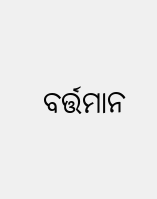ବର୍ତ୍ତମାନ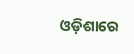ଓଡ଼ିଶାରେ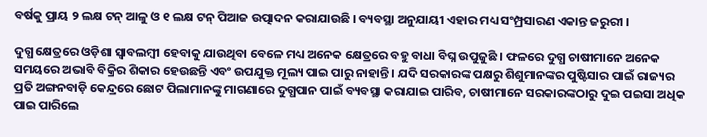ବର୍ଷକୁ ପ୍ରାୟ ୨ ଲକ୍ଷ ଟନ୍ ଆଳୁ ଓ ୧ ଲକ୍ଷ ଟନ୍ ପିଆଜ ଉତ୍ପାଦନ କରାଯାଉଛି । ବ୍ୟବସ୍ଥା ଅନୁଯାୟୀ ଏହାର ମଧ୍ୟ ସଂମ୍ପ୍ରସାରଣ ଏକାନ୍ତ ଜରୁରୀ ।

ଦୁଗ୍ଧ କ୍ଷେତ୍ରରେ ଓଡ଼ିଶା ସ୍ୱାବଲମ୍ବୀ ହେବାକୁ ଯାଉଥିବା ବେଳେ ମଧ୍ୟ ଅନେକ କ୍ଷେତ୍ରରେ ବହୁ ବାଧା ବିଘ୍ନ ଉପୁଜୁଛି । ଫଳରେ ଦୁଗ୍ଧ ଚାଷୀମାନେ ଅନେକ ସମୟରେ ଅଭାବି ବିକ୍ରିର ଶିକାର ହେଉଛନ୍ତି ଏବଂ ଉପଯୁକ୍ତ ମୂଲ୍ୟ ପାଇ ପାରୁ ନାହାନ୍ତି । ଯଦି ସରକାରଙ୍କ ପକ୍ଷରୁ ଶିଶୁମାନଙ୍କର ପୁଷ୍ଟିସାର ପାଇଁ ରାଜ୍ୟର ପ୍ରତି ଅଙ୍ଗନବାଡ଼ି କେନ୍ଦ୍ରରେ ଛୋଟ ପିଲାମାନଙ୍କୁ ମାଗଣାରେ ଦୁଗ୍ଧପାନ ପାଇଁ ବ୍ୟବସ୍ଥା କରାଯାଇ ପାରିବ, ଚାଷୀମାନେ ସରକାରଙ୍କଠାରୁ ଦୁଇ ପଇସା ଅଧିକ ପାଇ ପାରିଲେ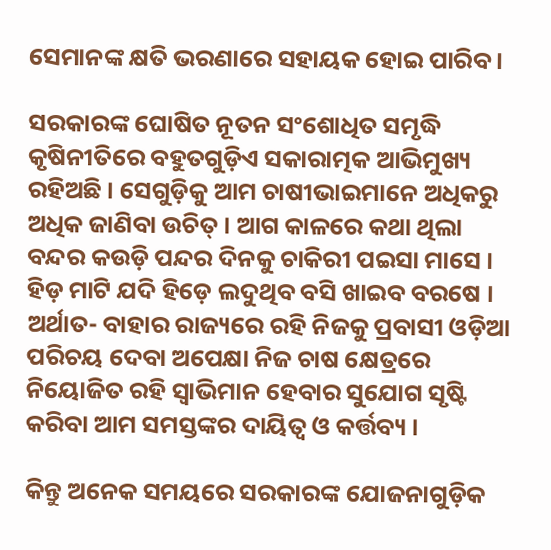ସେମାନଙ୍କ କ୍ଷତି ଭରଣାରେ ସହାୟକ ହୋଇ ପାରିବ ।

ସରକାରଙ୍କ ଘୋଷିତ ନୂତନ ସଂଶୋଧିତ ସମୃଦ୍ଧି କୃଷିନୀତିରେ ବହୁତଗୁଡ଼ିଏ ସକାରାତ୍ମକ ଆଭିମୁଖ୍ୟ ରହିଅଛି । ସେଗୁଡ଼ିକୁ ଆମ ଚାଷୀଭାଇମାନେ ଅଧିକରୁ ଅଧିକ ଜାଣିବା ଉଚିତ୍ । ଆଗ କାଳରେ କଥା ଥିଲା ବନ୍ଦର କଉଡ଼ି ପନ୍ଦର ଦିନକୁ ଚାକିରୀ ପଇସା ମାସେ । ହିଡ଼ ମାଟି ଯଦି ହିଡ଼େ ଲଦୁଥିବ ବସି ଖାଇବ ବରଷେ । ଅର୍ଥାତ- ବାହାର ରାଜ୍ୟରେ ରହି ନିଜକୁ ପ୍ରବାସୀ ଓଡ଼ିଆ ପରିଚୟ ଦେବା ଅପେକ୍ଷା ନିଜ ଚାଷ କ୍ଷେତ୍ରରେ ନିୟୋଜିତ ରହି ସ୍ୱାଭିମାନ ହେବାର ସୁଯୋଗ ସୃଷ୍ଟି କରିବା ଆମ ସମସ୍ତଙ୍କର ଦାୟିତ୍ୱ ଓ କର୍ତ୍ତବ୍ୟ ।

କିନ୍ତୁ ଅନେକ ସମୟରେ ସରକାରଙ୍କ ଯୋଜନାଗୁଡ଼ିକ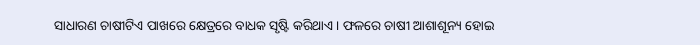ସାଧାରଣ ଚାଷୀଟିଏ ପାଖରେ କ୍ଷେତ୍ରରେ ବାଧକ ସୃଷ୍ଟି କରିଥାଏ । ଫଳରେ ଚାଷୀ ଆଶାଶୂନ୍ୟ ହୋଇ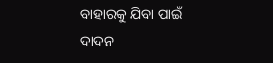ବାହାରକୁ ଯିବା ପାଇଁ ଦାଦନ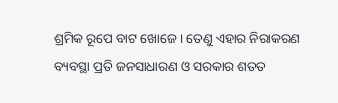ଶ୍ରମିକ ରୂପେ ବାଟ ଖୋଜେ । ତେଣୁ ଏହାର ନିରାକରଣ ବ୍ୟବସ୍ଥା ପ୍ରତି ଜନସାଧାରଣ ଓ ସରକାର ଶତତ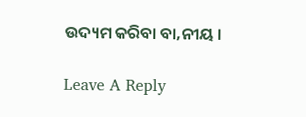ଉଦ୍ୟମ କରିବା ବା‚ନୀୟ ।

Leave A Reply